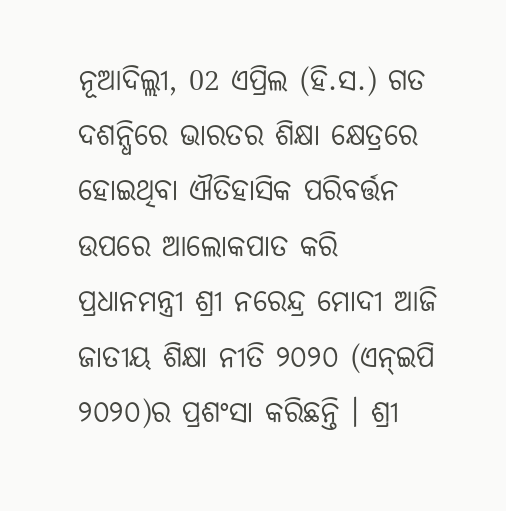ନୂଆଦିଲ୍ଲୀ, 02 ଏପ୍ରିଲ (ହି.ସ.) ଗତ ଦଶନ୍ଧିରେ ଭାରତର ଶିକ୍ଷା କ୍ଷେତ୍ରରେ ହୋଇଥିବା ଐତିହାସିକ ପରିବର୍ତ୍ତନ ଉପରେ ଆଲୋକପାତ କରି ପ୍ରଧାନମନ୍ତ୍ରୀ ଶ୍ରୀ ନରେନ୍ଦ୍ର ମୋଦୀ ଆଜି ଜାତୀୟ ଶିକ୍ଷା ନୀତି ୨୦୨୦ (ଏନ୍ଇପି ୨୦୨୦)ର ପ୍ରଶଂସା କରିଛନ୍ତି । ଶ୍ରୀ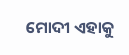ମୋଦୀ ଏହାକୁ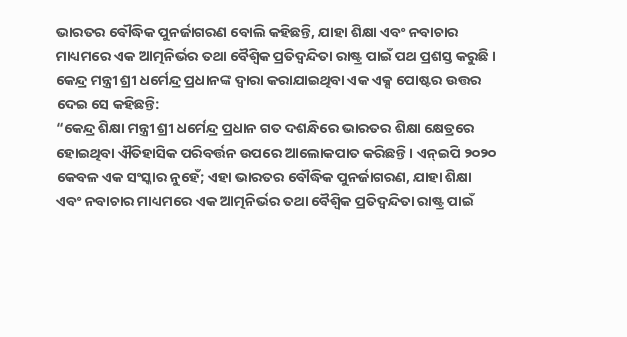ଭାରତର ବୌଦ୍ଧିକ ପୁନର୍ଜାଗରଣ ବୋଲି କହିଛନ୍ତି, ଯାହା ଶିକ୍ଷା ଏବଂ ନବାଚାର ମାଧ୍ୟମରେ ଏକ ଆତ୍ମନିର୍ଭର ତଥା ବୈଶ୍ୱିକ ପ୍ରତିଦ୍ୱନ୍ଦିତା ରାଷ୍ଟ୍ର ପାଇଁ ପଥ ପ୍ରଶସ୍ତ କରୁଛି ।
କେନ୍ଦ୍ର ମନ୍ତ୍ରୀ ଶ୍ରୀ ଧର୍ମେନ୍ଦ୍ର ପ୍ରଧାନଙ୍କ ଦ୍ୱାରା କରାଯାଇଥିବା ଏକ ଏକ୍ସ ପୋଷ୍ଟର ଉତ୍ତର ଦେଇ ସେ କହିଛନ୍ତି:
“କେନ୍ଦ୍ର ଶିକ୍ଷା ମନ୍ତ୍ରୀ ଶ୍ରୀ ଧର୍ମେନ୍ଦ୍ର ପ୍ରଧାନ ଗତ ଦଶନ୍ଧିରେ ଭାରତର ଶିକ୍ଷା କ୍ଷେତ୍ରରେ ହୋଇଥିବା ଐତିହାସିକ ପରିବର୍ତ୍ତନ ଉପରେ ଆଲୋକପାତ କରିଛନ୍ତି । ଏନ୍ଇପି ୨୦୨୦ କେବଳ ଏକ ସଂସ୍କାର ନୁହେଁ; ଏହା ଭାରତର ବୌଦ୍ଧିକ ପୁନର୍ଜାଗରଣ, ଯାହା ଶିକ୍ଷା ଏବଂ ନବାଚାର ମାଧ୍ୟମରେ ଏକ ଆତ୍ମନିର୍ଭର ତଥା ବୈଶ୍ୱିକ ପ୍ରତିଦ୍ୱନ୍ଦିତା ରାଷ୍ଟ୍ର ପାଇଁ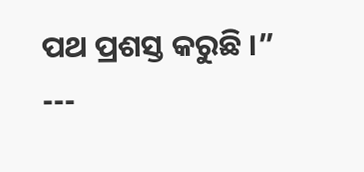ପଥ ପ୍ରଶସ୍ତ କରୁଛି ।”
---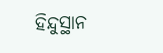ହିନ୍ଦୁସ୍ଥାନ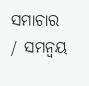ସମାଚାର / ସମନ୍ୱୟ